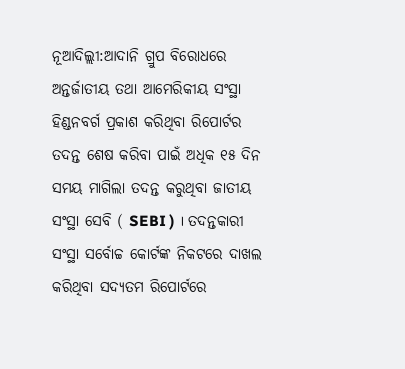ନୂଆଦିଲ୍ଲୀ:ଆଦାନି ଗ୍ରୁପ ବିରୋଧରେ ଅନ୍ତର୍ଜାତୀୟ ତଥା ଆମେରିକୀୟ ସଂସ୍ଥା ହିଣ୍ଡନବର୍ଗ ପ୍ରକାଶ କରିଥିବା ରିପୋର୍ଟର ତଦନ୍ତ ଶେଷ କରିବା ପାଇଁ ଅଧିକ ୧୫ ଦିନ ସମୟ ମାଗିଲା ତଦନ୍ତ କରୁଥିବା ଜାତୀୟ ସଂସ୍ଥା ସେବି ( SEBI ) । ତଦନ୍ତକାରୀ ସଂସ୍ଥା ସର୍ବୋଚ୍ଚ କୋର୍ଟଙ୍କ ନିକଟରେ ଦାଖଲ କରିଥିବା ସଦ୍ୟତମ ରିପୋର୍ଟରେ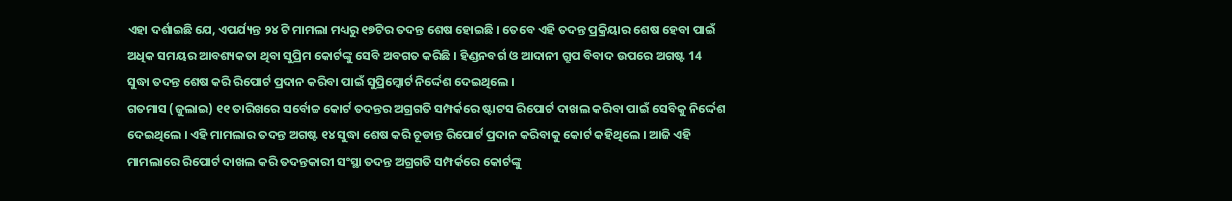ଏହା ଦର୍ଶାଇଛି ଯେ, ଏପର୍ଯ୍ୟନ୍ତ ୨୪ ଟି ମାମଲା ମଧ୍ୟରୁ ୧୭ଟିର ତଦନ୍ତ ଶେଷ ହୋଇଛି । ତେବେ ଏହି ତଦନ୍ତ ପ୍ରକ୍ରିୟାର ଶେଷ ହେବା ପାଇଁ ଅଧିକ ସମୟର ଆବଶ୍ୟକତା ଥିବା ସୁପ୍ରିମ କୋର୍ଟଙ୍କୁ ସେବି ଅବଗତ କରିଛି । ହିଣ୍ଡନବର୍ଗ ଓ ଆଦାନୀ ଗ୍ରୁପ ବିବାଦ ଉପରେ ଅଗଷ୍ଟ 14 ସୁଦ୍ଧା ତଦନ୍ତ ଶେଷ କରି ରିପୋର୍ଟ ପ୍ରଦାନ କରିବା ପାଇଁ ସୁପ୍ରିମ୍କୋର୍ଟ ନିର୍ଦ୍ଦେଶ ଦେଇଥିଲେ ।
ଗତମାସ (ଜୁଲାଇ) ୧୧ ତାରିଖରେ ସର୍ବୋଚ୍ଚ କୋର୍ଟ ତଦନ୍ତର ଅଗ୍ରଗତି ସମ୍ପର୍କରେ ଷ୍ଟାଟସ ରିପୋର୍ଟ ଦାଖଲ କରିବା ପାଇଁ ସେବିକୁ ନିର୍ଦ୍ଦେଶ ଦେଇଥିଲେ । ଏହି ମାମଲାର ତଦନ୍ତ ଅଗଷ୍ଟ ୧୪ ସୁଦ୍ଧା ଶେଷ କରି ଚୂଡାନ୍ତ ରିପୋର୍ଟ ପ୍ରଦାନ କରିବାକୁ କୋର୍ଟ କହିଥିଲେ । ଆଜି ଏହି ମାମଲାରେ ରିପୋର୍ଟ ଦାଖଲ କରି ତଦନ୍ତକାରୀ ସଂସ୍ଥା ତଦନ୍ତ ଅଗ୍ରଗତି ସମ୍ପର୍କରେ କୋର୍ଟଙ୍କୁ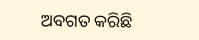ଅବଗତ କରିଛି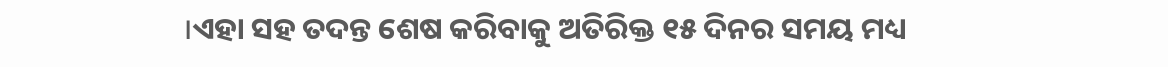।ଏହା ସହ ତଦନ୍ତ ଶେଷ କରିବାକୁ ଅତିରିକ୍ତ ୧୫ ଦିନର ସମୟ ମଧ୍ୟ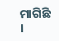ମାଗିଛି ।